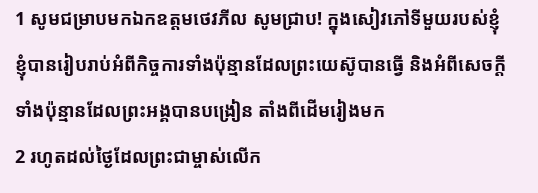1 សូមជម្រាបមកឯកឧត្ដមថេវភីល សូមជ្រាប! ក្នុងសៀវភៅទីមួយរបស់ខ្ញុំ ខ្ញុំបានរៀបរាប់អំពីកិច្ចការទាំងប៉ុន្មានដែលព្រះយេស៊ូបានធ្វើ និងអំពីសេចក្ដីទាំងប៉ុន្មានដែលព្រះអង្គបានបង្រៀន តាំងពីដើមរៀងមក
2 រហូតដល់ថ្ងៃដែលព្រះជាម្ចាស់លើក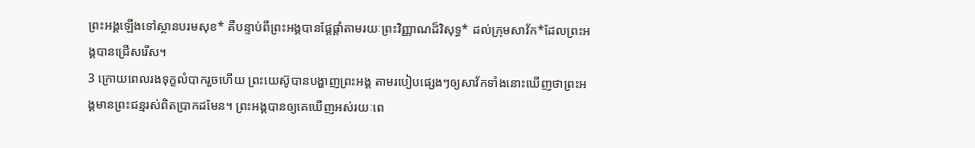ព្រះអង្គឡើងទៅស្ថានបរមសុខ* គឺបន្ទាប់ពីព្រះអង្គបានផ្ដែផ្ដាំតាមរយៈព្រះវិញ្ញាណដ៏វិសុទ្ធ* ដល់ក្រុមសាវ័ក*ដែលព្រះអង្គបានជ្រើសរើស។
3 ក្រោយពេលរងទុក្ខលំបាករួចហើយ ព្រះយេស៊ូបានបង្ហាញព្រះអង្គ តាមរបៀបផ្សេងៗឲ្យសាវ័កទាំងនោះឃើញថាព្រះអង្គមានព្រះជន្មរស់ពិតប្រាកដមែន។ ព្រះអង្គបានឲ្យគេឃើញអស់រយៈពេ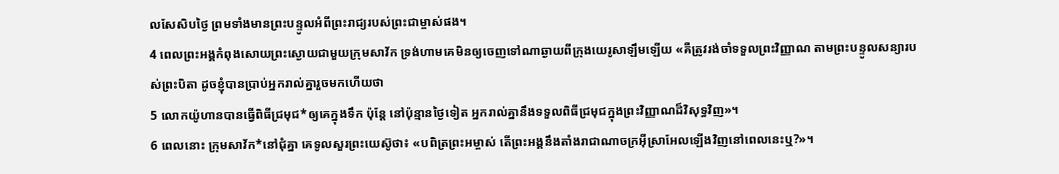លសែសិបថ្ងៃ ព្រមទាំងមានព្រះបន្ទូលអំពីព្រះរាជ្យរបស់ព្រះជាម្ចាស់ផង។
4 ពេលព្រះអង្គកំពុងសោយព្រះស្ងោយជាមួយក្រុមសាវ័ក ទ្រង់ហាមគេមិនឲ្យចេញទៅណាឆ្ងាយពីក្រុងយេរូសាឡឹមឡើយ «គឺត្រូវរង់ចាំទទួលព្រះវិញ្ញាណ តាមព្រះបន្ទូលសន្យារបស់ព្រះបិតា ដូចខ្ញុំបានប្រាប់អ្នករាល់គ្នារួចមកហើយថា
5 លោកយ៉ូហានបានធ្វើពិធីជ្រមុជ*ឲ្យគេក្នុងទឹក ប៉ុន្តែ នៅប៉ុន្មានថ្ងៃទៀត អ្នករាល់គ្នានឹងទទួលពិធីជ្រមុជក្នុងព្រះវិញ្ញាណដ៏វិសុទ្ធវិញ»។
6 ពេលនោះ ក្រុមសាវ័ក*នៅជុំគ្នា គេទូលសួរព្រះយេស៊ូថា៖ «បពិត្រព្រះអម្ចាស់ តើព្រះអង្គនឹងតាំងរាជាណាចក្រអ៊ីស្រាអែលឡើងវិញនៅពេលនេះឬ?»។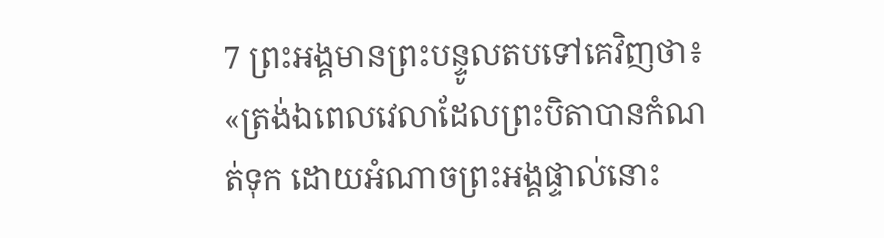7 ព្រះអង្គមានព្រះបន្ទូលតបទៅគេវិញថា៖ «ត្រង់ឯពេលវេលាដែលព្រះបិតាបានកំណត់ទុក ដោយអំណាចព្រះអង្គផ្ទាល់នោះ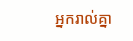អ្នករាល់គ្នា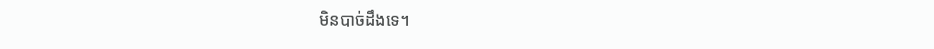មិនបាច់ដឹងទេ។